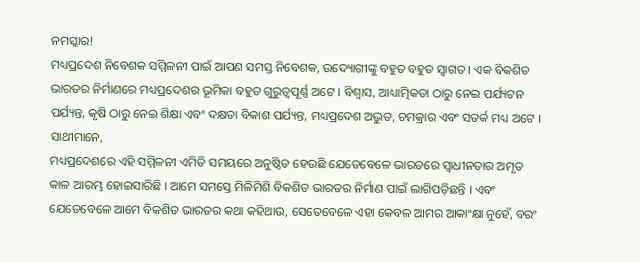ନମସ୍କାର!
ମଧ୍ୟପ୍ରଦେଶ ନିବେଶକ ସମ୍ମିଳନୀ ପାଇଁ ଆପଣ ସମସ୍ତ ନିବେଶକ, ଉଦ୍ୟୋଗୀଙ୍କୁ ବହୁତ ବହୁତ ସ୍ୱାଗତ । ଏକ ବିକଶିତ ଭାରତର ନିର୍ମାଣରେ ମଧ୍ୟପ୍ରଦେଶର ଭୂମିକା ବହୁତ ଗୁରୁତ୍ୱପୂର୍ଣ୍ଣ ଅଟେ । ବିଶ୍ୱାସ, ଆଧ୍ୟାତ୍ମିକତା ଠାରୁ ନେଇ ପର୍ଯ୍ୟଟନ ପର୍ଯ୍ୟନ୍ତ, କୃଷି ଠାରୁ ନେଇ ଶିକ୍ଷା ଏବଂ ଦକ୍ଷତା ବିକାଶ ପର୍ଯ୍ୟନ୍ତ, ମଧ୍ୟପ୍ରଦେଶ ଅଦ୍ଭୁତ, ଚମକ୍ରାର ଏବଂ ସତର୍କ ମଧ୍ୟ ଅଟେ ।
ସାଥୀମାନେ,
ମଧ୍ୟପ୍ରଦେଶରେ ଏହି ସମ୍ମିଳନୀ ଏମିତି ସମୟରେ ଅନୁଷ୍ଠିତ ହେଉଛି ଯେତେବେଳେ ଭାରତରେ ସ୍ୱାଧୀନତାର ଅମୃତ କାଳ ଆରମ୍ଭ ହୋଇସାରିଛି । ଆମେ ସମସ୍ତେ ମିଳିମିଶି ବିକଶିତ ଭାରତର ନିର୍ମାଣ ପାଇଁ ଲାଗିପଡ଼ିଛନ୍ତି । ଏବଂ ଯେତେବେଳେ ଆମେ ବିକଶିତ ଭାରତର କଥା କହିଥାଉ, ସେତେବେଳେ ଏହା କେବଳ ଆମର ଆକାଂକ୍ଷା ନୁହେଁ, ବରଂ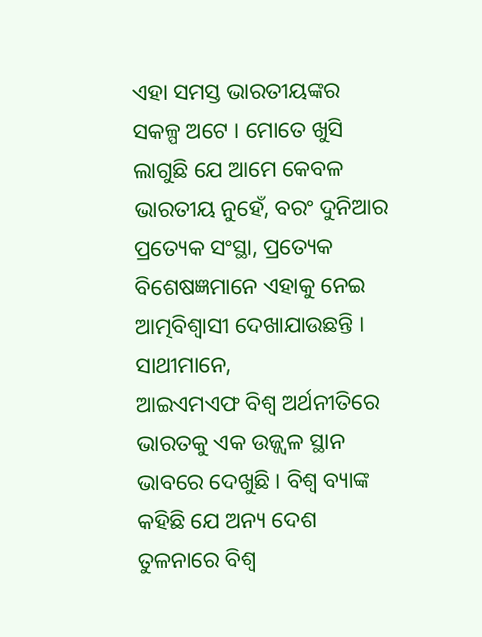ଏହା ସମସ୍ତ ଭାରତୀୟଙ୍କର ସକଳ୍ପ ଅଟେ । ମୋତେ ଖୁସି ଲାଗୁଛି ଯେ ଆମେ କେବଳ ଭାରତୀୟ ନୁହେଁ, ବରଂ ଦୁନିଆର ପ୍ରତ୍ୟେକ ସଂସ୍ଥା, ପ୍ରତ୍ୟେକ ବିଶେଷଜ୍ଞମାନେ ଏହାକୁ ନେଇ ଆତ୍ମବିଶ୍ୱାସୀ ଦେଖାଯାଉଛନ୍ତି ।
ସାଥୀମାନେ,
ଆଇଏମଏଫ ବିଶ୍ୱ ଅର୍ଥନୀତିରେ ଭାରତକୁ ଏକ ଉଜ୍ଜ୍ୱଳ ସ୍ଥାନ ଭାବରେ ଦେଖୁଛି । ବିଶ୍ୱ ବ୍ୟାଙ୍କ କହିଛି ଯେ ଅନ୍ୟ ଦେଶ ତୁଳନାରେ ବିଶ୍ବ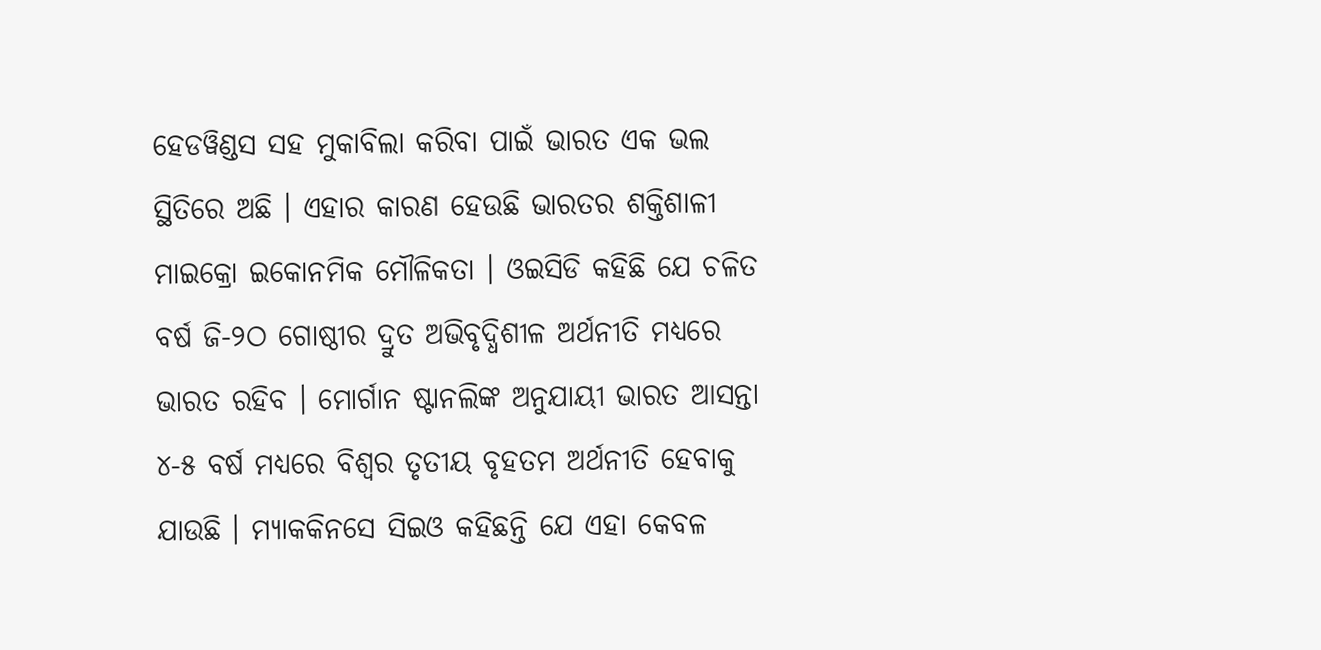ହେଡୱିଣ୍ଡସ ସହ ମୁକାବିଲା କରିବା ପାଇଁ ଭାରତ ଏକ ଭଲ ସ୍ଥିତିରେ ଅଛି । ଏହାର କାରଣ ହେଉଛି ଭାରତର ଶକ୍ତିଶାଳୀ ମାଇକ୍ରୋ ଇକୋନମିକ ମୌଳିକତା । ଓଇସିଡି କହିଛି ଯେ ଚଳିତ ବର୍ଷ ଜି-୨ଠ ଗୋଷ୍ଠୀର ଦ୍ରୁତ ଅଭିବୃଦ୍ଧିଶୀଳ ଅର୍ଥନୀତି ମଧ୍ୟରେ ଭାରତ ରହିବ । ମୋର୍ଗାନ ଷ୍ଟାନଲିଙ୍କ ଅନୁଯାୟୀ ଭାରତ ଆସନ୍ତା ୪-୫ ବର୍ଷ ମଧ୍ୟରେ ବିଶ୍ୱର ତୃତୀୟ ବୃହତମ ଅର୍ଥନୀତି ହେବାକୁ ଯାଉଛି । ମ୍ୟାକକିନସେ ସିଇଓ କହିଛନ୍ତି ଯେ ଏହା କେବଳ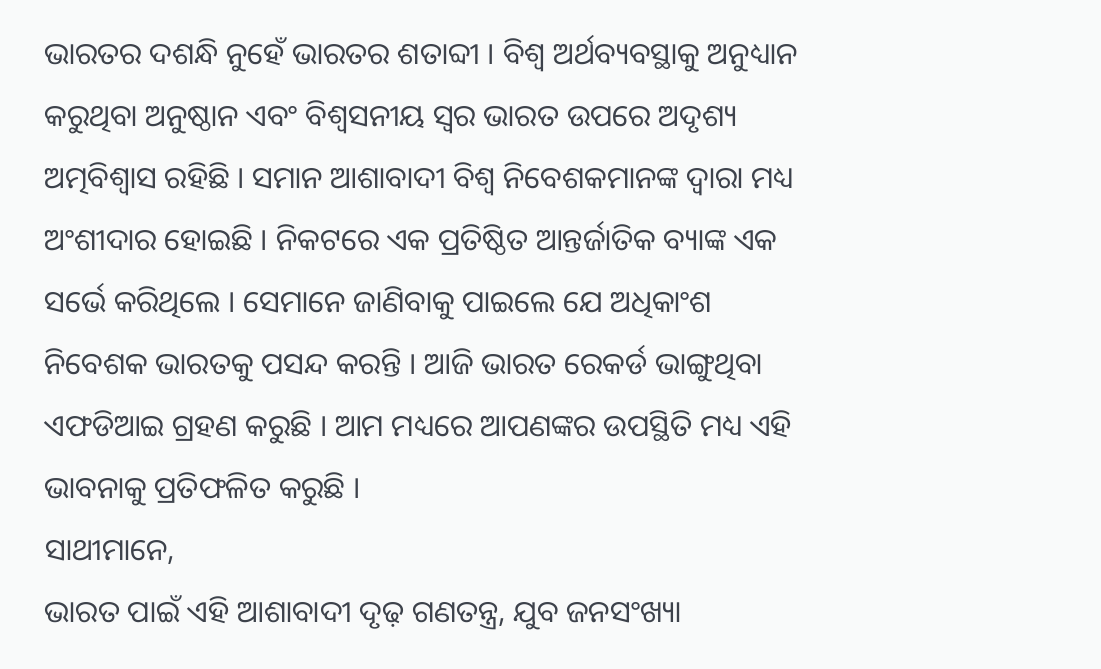ଭାରତର ଦଶନ୍ଧି ନୁହେଁ ଭାରତର ଶତାବ୍ଦୀ । ବିଶ୍ୱ ଅର୍ଥବ୍ୟବସ୍ଥାକୁ ଅନୁଧ୍ୟାନ କରୁଥିବା ଅନୁଷ୍ଠାନ ଏବଂ ବିଶ୍ୱସନୀୟ ସ୍ୱର ଭାରତ ଉପରେ ଅଦୃଶ୍ୟ ଅତ୍ମବିଶ୍ୱାସ ରହିଛି । ସମାନ ଆଶାବାଦୀ ବିଶ୍ୱ ନିବେଶକମାନଙ୍କ ଦ୍ୱାରା ମଧ୍ୟ ଅଂଶୀଦାର ହୋଇଛି । ନିକଟରେ ଏକ ପ୍ରତିଷ୍ଠିତ ଆନ୍ତର୍ଜାତିକ ବ୍ୟାଙ୍କ ଏକ ସର୍ଭେ କରିଥିଲେ । ସେମାନେ ଜାଣିବାକୁ ପାଇଲେ ଯେ ଅଧିକାଂଶ ନିବେଶକ ଭାରତକୁ ପସନ୍ଦ କରନ୍ତି । ଆଜି ଭାରତ ରେକର୍ଡ ଭାଙ୍ଗୁଥିବା ଏଫଡିଆଇ ଗ୍ରହଣ କରୁଛି । ଆମ ମଧ୍ୟରେ ଆପଣଙ୍କର ଉପସ୍ଥିତି ମଧ୍ୟ ଏହି ଭାବନାକୁ ପ୍ରତିଫଳିତ କରୁଛି ।
ସାଥୀମାନେ,
ଭାରତ ପାଇଁ ଏହି ଆଶାବାଦୀ ଦୃଢ଼ ଗଣତନ୍ତ୍ର, ଯୁବ ଜନସଂଖ୍ୟା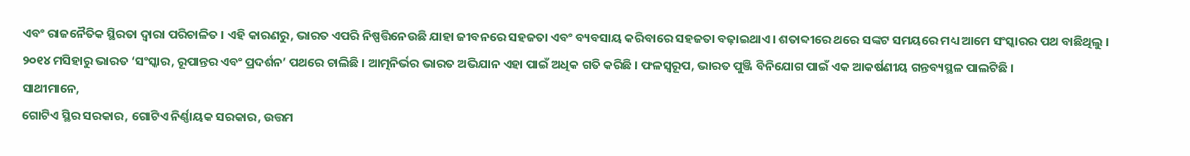ଏବଂ ରାଜନୈତିକ ସ୍ଥିରତା ଦ୍ୱାରା ପରିଚାଳିତ । ଏହି କାରଣରୁ, ଭାରତ ଏପରି ନିଷ୍ପତ୍ତିନେଉଛି ଯାହା ଜୀବନରେ ସହଜତା ଏବଂ ବ୍ୟବସାୟ କରିବାରେ ସହଜତା ବଢ଼ାଇଥାଏ । ଶତାବ୍ଦୀରେ ଥରେ ସଙ୍କଟ ସମୟରେ ମଧ୍ୟ ଆମେ ସଂସ୍କାରର ପଥ ବାଛିଥିଲୁ । ୨୦୧୪ ମସିହାରୁ ଭାରତ ‘ସଂସ୍କାର, ରୂପାନ୍ତର ଏବଂ ପ୍ରଦର୍ଶନ’ ପଥରେ ଚାଲିଛି । ଆତ୍ମନିର୍ଭର ଭାରତ ଅଭିଯାନ ଏହା ପାଇଁ ଅଧିକ ଗତି କରିଛି । ଫଳସ୍ୱରୂପ, ଭାରତ ପୁଞ୍ଜି ବିନିଯୋଗ ପାଇଁ ଏକ ଆକର୍ଷଣୀୟ ଗନ୍ତବ୍ୟସ୍ଥଳ ପାଲଟିଛି ।
ସାଥୀମାନେ,
ଗୋଟିଏ ସ୍ଥିର ସରକାର, ଗୋଟିଏ ନିର୍ଣ୍ଣାୟକ ସରକାର, ଉତ୍ତମ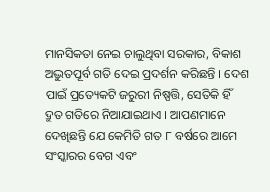ମାନସିକତା ନେଇ ଚାଲୁଥିବା ସରକାର, ବିକାଶ ଅଦ୍ଭୁତପୂର୍ବ ଗତି ଦେଇ ପ୍ରଦର୍ଶନ କରିଛନ୍ତି । ଦେଶ ପାଇଁ ପ୍ରତ୍ୟେକଟି ଜରୁରୀ ନିଷ୍ପତ୍ତି, ସେତିକି ହିଁ ଦ୍ରୁତ ଗତିରେ ନିଆଯାଇଥାଏ । ଆପଣମାନେ ଦେଖିଛନ୍ତି ଯେ କେମିତି ଗତ ୮ ବର୍ଷରେ ଆମେ ସଂସ୍କାରର ବେଗ ଏବଂ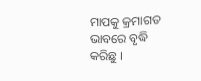ମାପକୁ କ୍ରମାଗତ ଭାବରେ ବୃଦ୍ଧି କରିଛୁ ।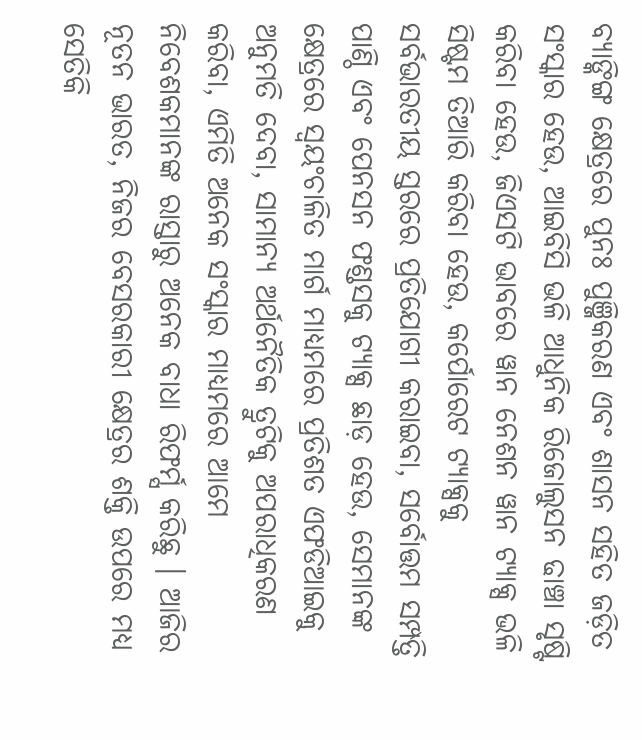ବ୍ୟାଙ୍କିଙ୍ଗ କ୍ଷେତ୍ରରେ ପୁନଃ ପୁଞ୍ଜିକରଣ ଏବଂ ଶାସନ ସହିତ ଜଡ଼ିତ ସଂସ୍କାର ହେଉ, ଆଇବିସି ଭଳି ଆଧୁନିକ ରିଜୋଲୁସନ ଢାଞ୍ଚା ସୃଷ୍ଟି କରିବା ହେଉ, ଜିଏସଟି ଭାବରେ ୱାନ ନେଶନ ୱାନ ଟ୍ୟାକ୍ସ ଭଳି ସିଷ୍ଟମ ତିଆରି କରିବା ହେଉ, କର୍ପୋରେଟ ଟ୍ୟାକ୍ସକୁ ସର୍ବଭାରତୀୟ ସ୍ତରରେ ପ୍ରତିଯୋଗୀ କରାଇବା, ସର୍ବୋତ୍ତମ ସମ୍ପତ୍ତି ପାଣ୍ଠି ଏବଂ ପେନସନ ଫଣ୍ଡସକୁ ଟ୍ୟାକ୍ସ ଛାଡ଼ ହେଉ, ସେମାନଙ୍କ କ୍ଷେତ୍ରରେ ସ୍ୱୟଂଚାଳିତ ମାର୍ଗ ମାଧ୍ୟମରେ ପ୍ରତିଶତ ଏଫଡିଆଇକୁ ଅନୁମତି ଦେବା, ସାମାନ୍ୟ ଅର୍ଥନୈତିକ ତ୍ରୁଟିକୁ ଅପରାଧିକରଣ କରିବା, ଏମିତି ଅନେକ ସଂସ୍କାର ମାଧ୍ୟମରେ ଆମେ ନିବେଶକମାନଙ୍କ ରାସ୍ତାରୁ ଅନେକ ବାଧା ରିଫର୍ମ୍ସ କରିଛୁ । ଆଜିର ନୂତନ ଭାରତ, ନିଜର ବେସରକାରୀ କ୍ଷେତ୍ରର ଶକ୍ତି ଉପରେ ମଧ୍ୟ ସେତିକି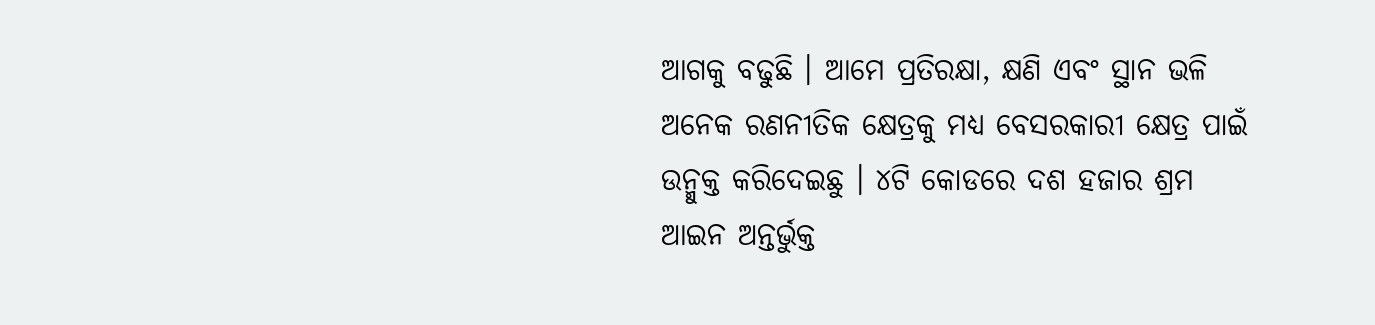ଆଗକୁ ବଢୁଛି । ଆମେ ପ୍ରତିରକ୍ଷା, କ୍ଷଣି ଏବଂ ସ୍ଥାନ ଭଳି ଅନେକ ରଣନୀତିକ କ୍ଷେତ୍ରକୁ ମଧ୍ୟ ବେସରକାରୀ କ୍ଷେତ୍ର ପାଇଁ ଉନ୍ମୁକ୍ତ କରିଦେଇଛୁ । ୪ଟି କୋଡରେ ଦଶ ହଜାର ଶ୍ରମ ଆଇନ ଅନ୍ତର୍ଭୁକ୍ତ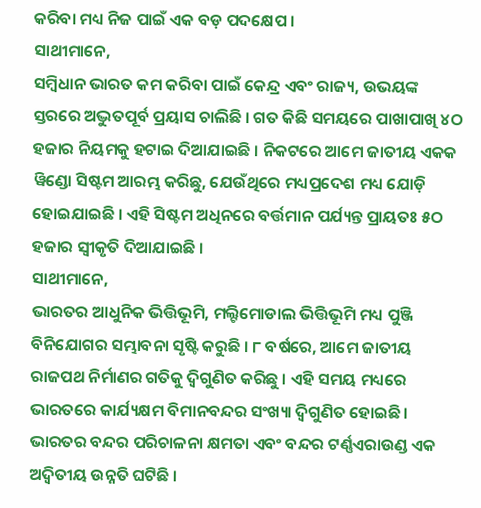କରିବା ମଧ୍ୟ ନିଜ ପାଇଁ ଏକ ବଡ଼ ପଦକ୍ଷେପ ।
ସାଥୀମାନେ,
ସମ୍ବିଧାନ ଭାରତ କମ କରିବା ପାଇଁ କେନ୍ଦ୍ର ଏବଂ ରାଜ୍ୟ, ଉଭୟଙ୍କ ସ୍ତରରେ ଅଦ୍ଭୁତପୂର୍ବ ପ୍ରୟାସ ଚାଲିଛି । ଗତ କିଛି ସମୟରେ ପାଖାପାଖି ୪ଠ ହଜାର ନିୟମକୁ ହଟାଇ ଦିଆଯାଇଛି । ନିକଟରେ ଆମେ ଜାତୀୟ ଏକକ ୱିଣ୍ଡୋ ସିଷ୍ଟମ ଆରମ୍ଭ କରିଛୁ, ଯେଉଁଥିରେ ମଧ୍ୟପ୍ରଦେଶ ମଧ୍ୟ ଯୋଡ଼ି ହୋଇଯାଇଛି । ଏହି ସିଷ୍ଟମ ଅଧିନରେ ବର୍ତ୍ତମାନ ପର୍ଯ୍ୟନ୍ତ ପ୍ରାୟତଃ ୫ଠ ହଜାର ସ୍ୱୀକୃତି ଦିଆଯାଇଛି ।
ସାଥୀମାନେ,
ଭାରତର ଆଧୁନିକ ଭିତ୍ତିଭୂମି, ମଲ୍ଟିମୋଡାଲ ଭିତ୍ତିଭୂମି ମଧ୍ୟ ପୁଞ୍ଜି ବିନିଯୋଗର ସମ୍ଭାବନା ସୃଷ୍ଟି କରୁଛି । ୮ ବର୍ଷରେ, ଆମେ ଜାତୀୟ ରାଜପଥ ନିର୍ମାଣର ଗତିକୁ ଦ୍ୱିଗୁଣିତ କରିଛୁ । ଏହି ସମୟ ମଧ୍ୟରେ ଭାରତରେ କାର୍ଯ୍ୟକ୍ଷମ ବିମାନବନ୍ଦର ସଂଖ୍ୟା ଦ୍ୱିଗୁଣିତ ହୋଇଛି । ଭାରତର ବନ୍ଦର ପରିଚାଳନା କ୍ଷମତା ଏବଂ ବନ୍ଦର ଟର୍ଣ୍ଣଏରାଉଣ୍ଡ ଏକ ଅଦ୍ୱିତୀୟ ଉନ୍ନତି ଘଟିଛି ।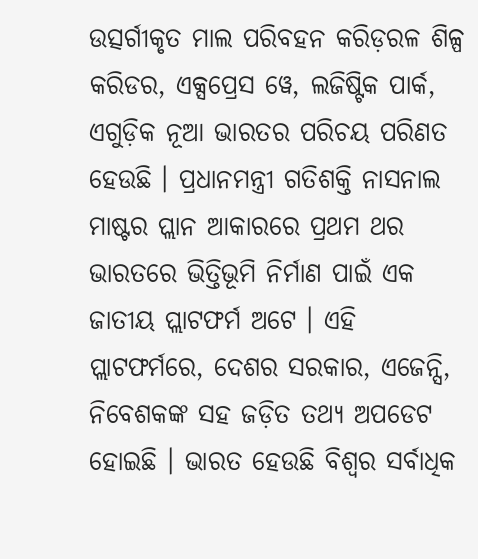ଉତ୍ସର୍ଗୀକୃତ ମାଲ ପରିବହନ କରିଡ଼ରଳ ଶିଳ୍ପ କରିଡର, ଏକ୍ସପ୍ରେସ ୱେ, ଲଜିଷ୍ଟିକ ପାର୍କ, ଏଗୁଡ଼ିକ ନୂଆ ଭାରତର ପରିଚୟ ପରିଣତ ହେଉଛି । ପ୍ରଧାନମନ୍ତ୍ରୀ ଗତିଶକ୍ତି ନାସନାଲ ମାଷ୍ଟର ପ୍ଲାନ ଆକାରରେ ପ୍ରଥମ ଥର ଭାରତରେ ଭିତ୍ତିଭୂମି ନିର୍ମାଣ ପାଇଁ ଏକ ଜାତୀୟ ପ୍ଲାଟଫର୍ମ ଅଟେ । ଏହି ପ୍ଲାଟଫର୍ମରେ, ଦେଶର ସରକାର, ଏଜେନ୍ସି, ନିବେଶକଙ୍କ ସହ ଜଡ଼ିତ ତଥ୍ୟ ଅପଡେଟ ହୋଇଛି । ଭାରତ ହେଉଛି ବିଶ୍ୱର ସର୍ବାଧିକ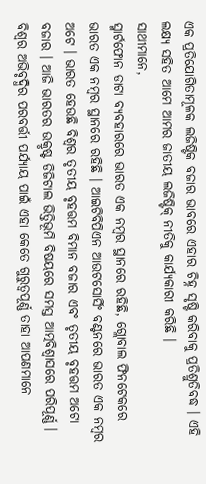ଏକ ପ୍ରତିଯୋଗିତାମୂଳକ ଲଜିଷ୍ଟିକ ବଜାର ଭାବରେ ଏହାର ଚିହ୍ନ ସୃଷ୍ଟି କରିବାକୁ ପ୍ରତିଶ୍ରୁତିବଦ୍ଧ । ଏହି ଲକ୍ଷ୍ୟ ସହିତ ଆମେ ଆମର ଜାତୀୟ ଲଜିଷ୍ଟିକ୍ ନୀତିକୁ କାର୍ଯ୍ୟକାରୀ କରିଛି ।
ସାଥୀମାନେ,
ସ୍ମାର୍ଟଫୋନ ଡାଟା ବ୍ୟବହାରରେ ଭାରତ ଏକ ନମ୍ବର ସ୍ଥାନରେ ରହିଛି, ଗ୍ଲୋବାଲ ଫିନଟେକରେ ଭାରତ ଏକ ନମ୍ବର ସ୍ଥାନରେ ରହିଛି । ଆଇଟିବିପିଏନ ଆଉଟସୋର୍ସିଂ ବଣ୍ଟନରେ ଭାରତ ଏକ ନମ୍ବର ଅଟେ । ଭାରତ ହେଉଛି ବିଶ୍ୱର ତୃତୀୟ ବୃହତ୍ତମ ବିମାନ ବଜାର ଏବଂ ତୃତୀୟ ବୃହତ୍ତମ ଅଟୋ ବଜାର । ଆଜି ଭାରତର ଉକ୍ରୃଷ୍ଟ ଡିଜିଟାଲ ଭିତ୍ତିଭୂମି ବିଷୟରେ ସମସ୍ତ ଆତ୍ମବିଶ୍ୱାସରେ ପରିପୂର୍ଣ୍ଣ । ବିଶ୍ୱର ଅଭିବୃଦ୍ଧିର ପରବର୍ତ୍ତୀ ପର୍ଯ୍ୟାୟ ପାଇଁ ଏହା କେତେ ଗୁରୁତ୍ୱପୂର୍ଣ୍ଣ ତାହା ଆପଣମାନେ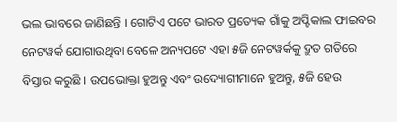ଭଲ ଭାବରେ ଜାଣିଛନ୍ତି । ଗୋଟିଏ ପଟେ ଭାରତ ପ୍ରତ୍ୟେକ ଗାଁକୁ ଅପ୍ଟିକାଲ ଫାଇବର ନେଟୱର୍କ ଯୋଗାଉଥିବା ବେଳେ ଅନ୍ୟପଟେ ଏହା ୫ଜି ନେଟୱର୍କକୁ ଦ୍ରୁତ ଗତିରେ ବିସ୍ତାର କରୁଛି । ଉପଭୋକ୍ତା ହୁଅନ୍ତୁ ଏବଂ ଉଦ୍ୟୋଗୀମାନେ ହୁଅନ୍ତୁ, ୫ଜି ହେଉ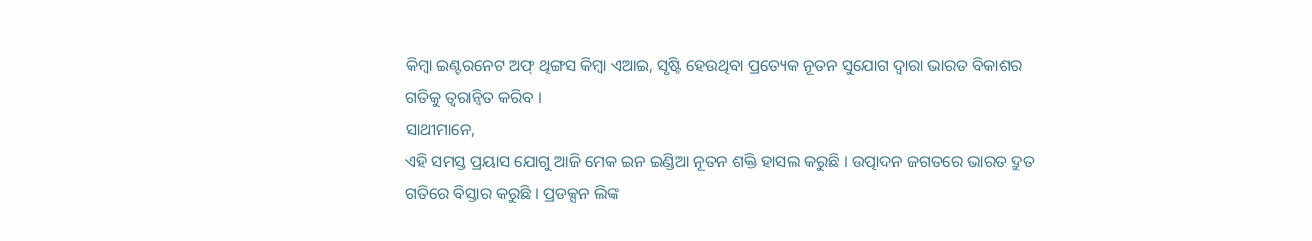କିମ୍ବା ଇଣ୍ଟରନେଟ ଅଫ୍ ଥିଙ୍ଗସ କିମ୍ବା ଏଆଇ, ସୃଷ୍ଟି ହେଉଥିବା ପ୍ରତ୍ୟେକ ନୂତନ ସୁଯୋଗ ଦ୍ୱାରା ଭାରତ ବିକାଶର ଗତିକୁ ତ୍ୱରାନ୍ୱିତ କରିବ ।
ସାଥୀମାନେ,
ଏହି ସମସ୍ତ ପ୍ରୟାସ ଯୋଗୁ ଆଜି ମେକ ଇନ ଇଣ୍ଡିଆ ନୂତନ ଶକ୍ତି ହାସଲ କରୁଛି । ଉତ୍ପାଦନ ଜଗତରେ ଭାରତ ଦ୍ରୁତ ଗତିରେ ବିସ୍ତାର କରୁଛି । ପ୍ରଡକ୍ସନ ଲିଙ୍କ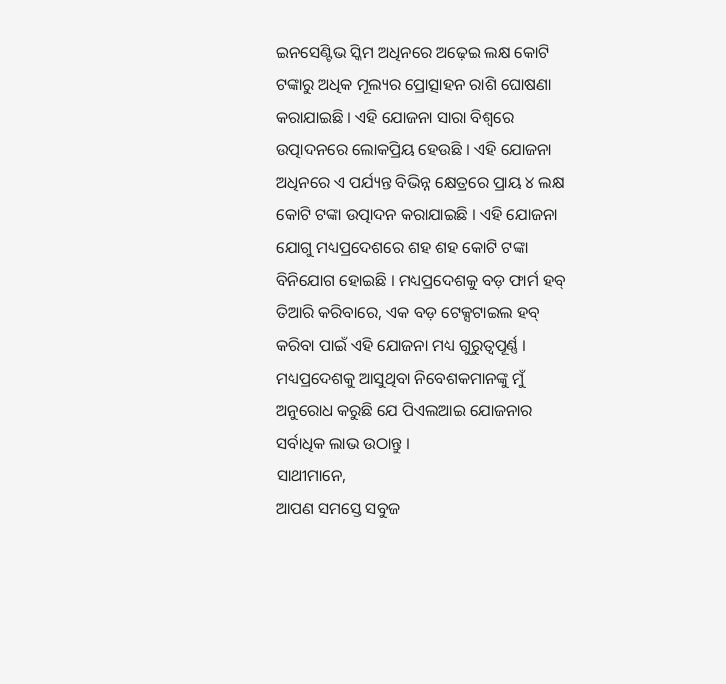ଇନସେଣ୍ଟିଭ ସ୍କିମ ଅଧିନରେ ଅଢ଼େଇ ଲକ୍ଷ କୋଟି ଟଙ୍କାରୁ ଅଧିକ ମୂଲ୍ୟର ପ୍ରୋତ୍ସାହନ ରାଶି ଘୋଷଣା କରାଯାଇଛି । ଏହି ଯୋଜନା ସାରା ବିଶ୍ୱରେ ଉତ୍ପାଦନରେ ଲୋକପ୍ରିୟ ହେଉଛି । ଏହି ଯୋଜନା ଅଧିନରେ ଏ ପର୍ଯ୍ୟନ୍ତ ବିଭିନ୍ନ କ୍ଷେତ୍ରରେ ପ୍ରାୟ ୪ ଲକ୍ଷ କୋଟି ଟଙ୍କା ଉତ୍ପାଦନ କରାଯାଇଛି । ଏହି ଯୋଜନା ଯୋଗୁ ମଧ୍ୟପ୍ରଦେଶରେ ଶହ ଶହ କୋଟି ଟଙ୍କା ବିନିଯୋଗ ହୋଇଛି । ମଧ୍ୟପ୍ରଦେଶକୁ ବଡ଼ ଫାର୍ମ ହବ୍ ତିଆରି କରିବାରେ, ଏକ ବଡ଼ ଟେକ୍ସଟାଇଲ ହବ୍ କରିବା ପାଇଁ ଏହି ଯୋଜନା ମଧ୍ୟ ଗୁରୁତ୍ୱପୂର୍ଣ୍ଣ । ମଧ୍ୟପ୍ରଦେଶକୁ ଆସୁଥିବା ନିବେଶକମାନଙ୍କୁ ମୁଁ ଅନୁରୋଧ କରୁଛି ଯେ ପିଏଲଆଇ ଯୋଜନାର ସର୍ବାଧିକ ଲାଭ ଉଠାନ୍ତୁ ।
ସାଥୀମାନେ,
ଆପଣ ସମସ୍ତେ ସବୁଜ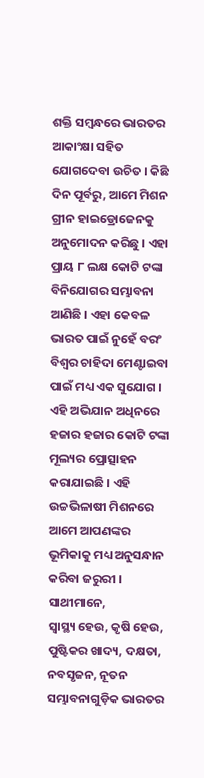ଶକ୍ତି ସମ୍ବନ୍ଧରେ ଭାରତର ଆକାଂକ୍ଷା ସହିତ ଯୋଗଦେବା ଉଚିତ । କିଛି ଦିନ ପୂର୍ବରୁ, ଆମେ ମିଶନ ଗ୍ରୀନ ହାଇଡ୍ରୋଜେନକୁ ଅନୁମୋଦନ କରିଛୁ । ଏହା ପ୍ରାୟ ୮ ଲକ୍ଷ କୋଟି ଟଙ୍କା ବିନିଯୋଗର ସମ୍ଭାବନା ଆଣିଛି । ଏହା କେବଳ ଭାରତ ପାଇଁ ନୁହେଁ ବରଂ ବିଶ୍ୱର ଚାହିଦା ମେଣ୍ଟାଇବା ପାଇଁ ମଧ୍ୟ ଏକ ସୁଯୋଗ । ଏହି ଅଭିଯାନ ଅଧିନରେ ହଜାର ହଜାର କୋଟି ଟଙ୍କା ମୂଲ୍ୟର ପ୍ରୋତ୍ସାହନ କରାଯାଇଛି । ଏହି ଉଚ୍ଚଭିଳାଷୀ ମିଶନରେ ଆମେ ଆପଣଙ୍କର ଭୂମିକାକୁ ମଧ୍ୟ ଅନୁସନ୍ଧାନ କରିବା ଜରୁରୀ ।
ସାଥୀମାନେ,
ସ୍ୱାସ୍ଥ୍ୟ ହେଉ, କୃଷି ହେଉ, ପୁଷ୍ଟିକର ଖାଦ୍ୟ, ଦକ୍ଷତା, ନବସୃଜନ, ନୂତନ ସମ୍ଭାବନାଗୁଡ଼ିକ ଭାରତର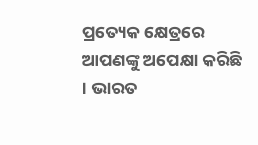ପ୍ରତ୍ୟେକ କ୍ଷେତ୍ରରେ ଆପଣଙ୍କୁ ଅପେକ୍ଷା କରିଛି । ଭାରତ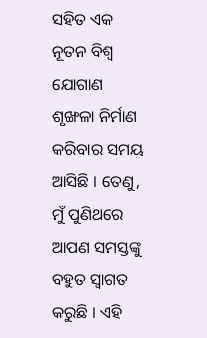ସହିତ ଏକ ନୂତନ ବିଶ୍ୱ ଯୋଗାଣ ଶୃଙ୍ଖଳା ନିର୍ମାଣ କରିବାର ସମୟ ଆସିଛି । ତେଣୁ, ମୁଁ ପୁଣିଥରେ ଆପଣ ସମସ୍ତଙ୍କୁ ବହୁତ ସ୍ୱାଗତ କରୁଛି । ଏହି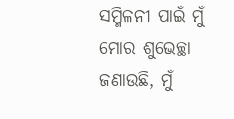ସମ୍ମିଳନୀ ପାଇଁ ମୁଁ ମୋର ଶୁଭେଚ୍ଛା ଜଣାଉଛି, ମୁଁ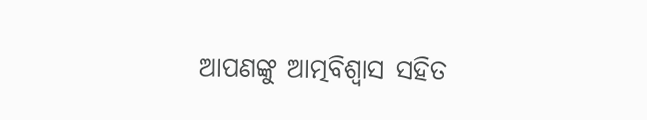ଆପଣଙ୍କୁ ଆତ୍ମବିଶ୍ୱାସ ସହିତ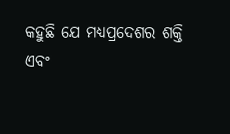କହୁଛି ଯେ ମଧ୍ୟପ୍ରଦେଶର ଶକ୍ତି ଏବଂ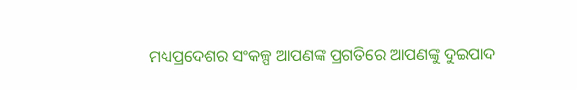ମଧ୍ୟପ୍ରଦେଶର ସଂକଳ୍ପ ଆପଣଙ୍କ ପ୍ରଗତିରେ ଆପଣଙ୍କୁ ଦୁଇପାଦ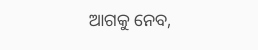ଆଗକୁ ନେବ,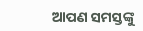ଆପଣ ସମସ୍ତଙ୍କୁ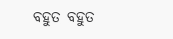ବହୁତ ବହୁତ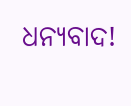ଧନ୍ୟବାଦ!